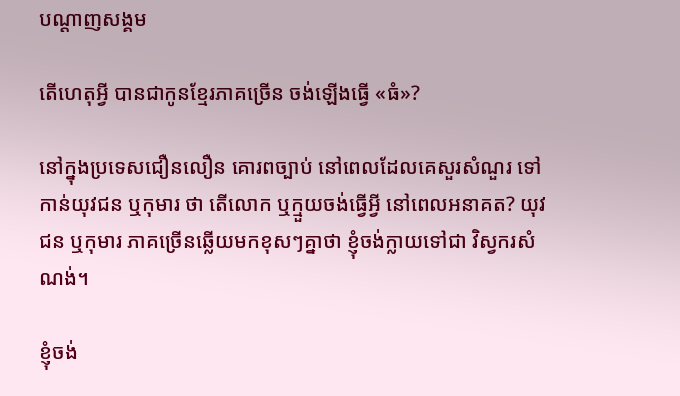បណ្តាញសង្គម

តើហេតុអ្វី បានជាកូនខ្មែរភាគច្រើន ចង់ឡើងធ្វើ «ធំ»?

នៅក្នុងប្រទេសជឿនលឿន គោរពច្បាប់ នៅពេលដែលគេសួរសំណួរ ទៅកាន់យុវជន ឬកុមារ ថា តើលោក ឬក្មួយចង់ធ្វើអ្វី នៅពេលអនាគត? យុវជន ឬកុមារ ភាគច្រើនឆ្លើយមកខុសៗគ្នាថា ខ្ញុំចង់ក្លាយទៅជា វិស្វករសំណង់។

ខ្ញុំចង់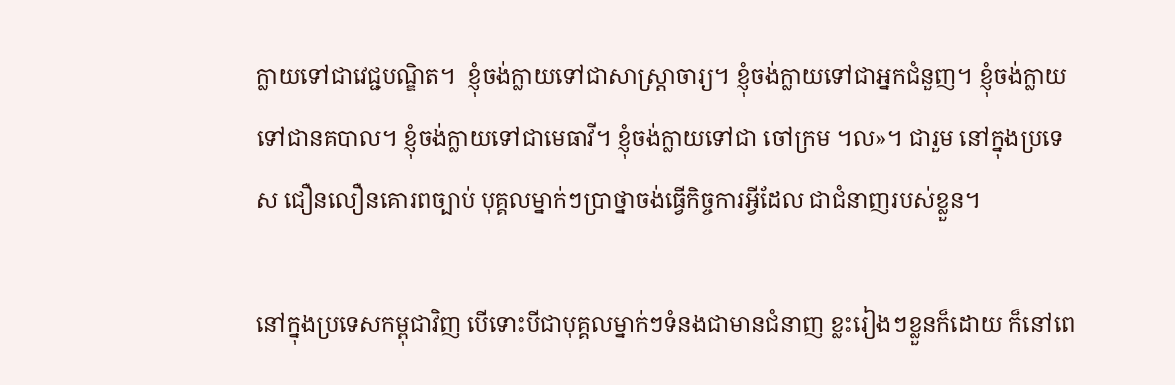ក្លាយទៅជាវេជ្ជបណ្ឌិត។  ខ្ញុំចង់ក្លាយទៅជាសាស្ត្រាចារ្យ។ ខ្ញុំចង់ក្លាយទៅជាអ្នកជំនួញ។ ខ្ញុំចង់ក្លាយទៅជានគបាល។ ខ្ញុំចង់ក្លាយទៅជាមេធាវី។ ខ្ញុំចង់ក្លាយទៅជា ចៅក្រម ។ល»។ ជារួម នៅក្នុងប្រទេស ជឿនលឿនគោរពច្បាប់ បុគ្គលម្នាក់ៗប្រាថ្នាចង់ធ្វើកិច្ចការអ្វីដែល ជាជំនាញរបស់ខ្លួន។

នៅក្នុងប្រទេសកម្ពុជាវិញ បើទោះបីជាបុគ្គលម្នាក់ៗទំនងជាមានជំនាញ ខ្លះរៀងៗខ្លួនក៏ដោយ ក៏នៅពេ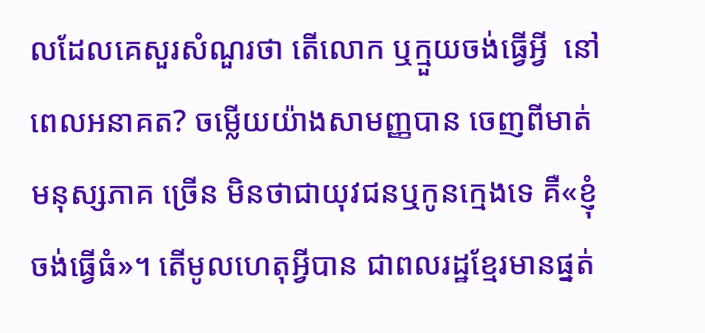លដែលគេសួរសំណួរថា តើលោក ឬក្មួយចង់ធ្វើអ្វី  នៅពេលអនាគត? ចម្លើយយ៉ាងសាមញ្ញបាន ចេញពីមាត់មនុស្សភាគ ច្រើន មិនថាជាយុវជនឬកូនក្មេងទេ គឺ«ខ្ញុំចង់ធ្វើធំ»។ តើមូលហេតុអ្វីបាន ជាពលរដ្ឋខ្មែរមានផ្នត់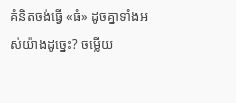គំនិតចង់ធ្វើ «ធំ» ដូចគ្នាទាំងអស់យ៉ាងដូច្នេះ? ចម្លើយ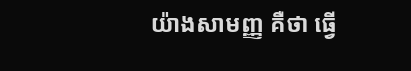យ៉ាងសាមញ្ញ គឺថា ធ្វើ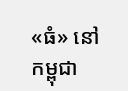«ធំ» នៅកម្ពុជា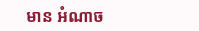មាន អំណាច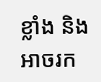ខ្លាំង និងអាចរក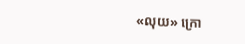«លុយ» ក្រោ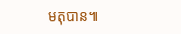មតុបាន៕